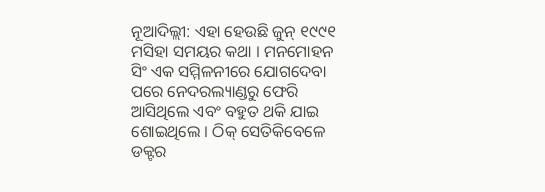ନୂଆଦିଲ୍ଲୀ: ଏହା ହେଉଛି ଜୁନ୍ ୧୯୯୧ ମସିହା ସମୟର କଥା । ମନମୋହନ ସିଂ ଏକ ସମ୍ମିଳନୀରେ ଯୋଗଦେବା ପରେ ନେଦରଲ୍ୟାଣ୍ଡରୁ ଫେରି ଆସିଥିଲେ ଏବଂ ବହୁତ ଥକି ଯାଇ ଶୋଇଥିଲେ । ଠିକ୍ ସେତିକିବେଳେ ଡକ୍ଟର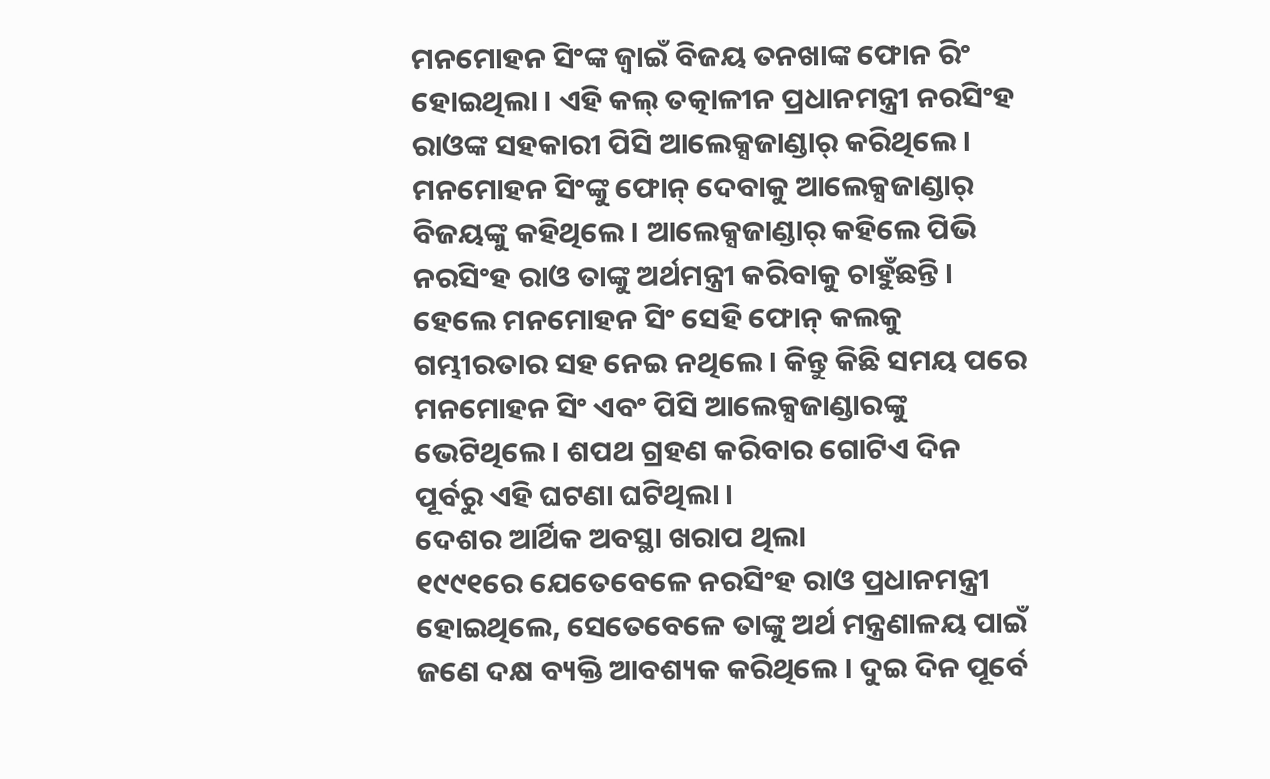ମନମୋହନ ସିଂଙ୍କ ଜ୍ବାଇଁ ବିଜୟ ତନଖାଙ୍କ ଫୋନ ରିଂ ହୋଇଥିଲା । ଏହି କଲ୍ ତତ୍କାଳୀନ ପ୍ରଧାନମନ୍ତ୍ରୀ ନରସିଂହ ରାଓଙ୍କ ସହକାରୀ ପିସି ଆଲେକ୍ସଜାଣ୍ଡାର୍ କରିଥିଲେ । ମନମୋହନ ସିଂଙ୍କୁ ଫୋନ୍ ଦେବାକୁ ଆଲେକ୍ସଜାଣ୍ଡାର୍ ବିଜୟଙ୍କୁ କହିଥିଲେ । ଆଲେକ୍ସଜାଣ୍ଡାର୍ କହିଲେ ପିଭି ନରସିଂହ ରାଓ ତାଙ୍କୁ ଅର୍ଥମନ୍ତ୍ରୀ କରିବାକୁ ଚାହୁଁଛନ୍ତି । ହେଲେ ମନମୋହନ ସିଂ ସେହି ଫୋନ୍ କଲକୁ ଗମ୍ଭୀରତାର ସହ ନେଇ ନଥିଲେ । କିନ୍ତୁ କିଛି ସମୟ ପରେ ମନମୋହନ ସିଂ ଏବଂ ପିସି ଆଲେକ୍ସଜାଣ୍ଡାରଙ୍କୁ ଭେଟିଥିଲେ । ଶପଥ ଗ୍ରହଣ କରିବାର ଗୋଟିଏ ଦିନ ପୂର୍ବରୁ ଏହି ଘଟଣା ଘଟିଥିଲା ।
ଦେଶର ଆର୍ଥିକ ଅବସ୍ଥା ଖରାପ ଥିଲା
୧୯୯୧ରେ ଯେତେବେଳେ ନରସିଂହ ରାଓ ପ୍ରଧାନମନ୍ତ୍ରୀ ହୋଇଥିଲେ, ସେତେବେଳେ ତାଙ୍କୁ ଅର୍ଥ ମନ୍ତ୍ରଣାଳୟ ପାଇଁ ଜଣେ ଦକ୍ଷ ବ୍ୟକ୍ତି ଆବଶ୍ୟକ କରିଥିଲେ । ଦୁଇ ଦିନ ପୂର୍ବେ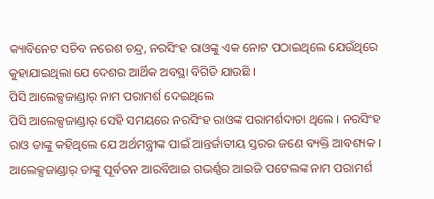କ୍ୟାବିନେଟ ସଚିବ ନରେଶ ଚନ୍ଦ୍ର, ନରସିଂହ ରାଓଙ୍କୁ ଏକ ନୋଟ ପଠାଇଥିଲେ ଯେଉଁଥିରେ କୁହାଯାଇଥିଲା ଯେ ଦେଶର ଆର୍ଥିକ ଅବସ୍ଥା ବିଗିଡି ଯାଉଛି ।
ପିସି ଆଲେକ୍ସଜାଣ୍ଡାର୍ ନାମ ପରାମର୍ଶ ଦେଇଥିଲେ
ପିସି ଆଲେକ୍ସଜାଣ୍ଡାର୍ ସେହି ସମୟରେ ନରସିଂହ ରାଓଙ୍କ ପରାମର୍ଶଦାତା ଥିଲେ । ନରସିଂହ ରାଓ ତାଙ୍କୁ କହିଥିଲେ ଯେ ଅର୍ଥମନ୍ତ୍ରୀଙ୍କ ପାଇଁ ଆନ୍ତର୍ଜାତୀୟ ସ୍ତରର ଜଣେ ବ୍ୟକ୍ତି ଆବଶ୍ୟକ । ଆଲେକ୍ସଜାଣ୍ଡାର୍ ତାଙ୍କୁ ପୂର୍ବତନ ଆରବିଆଇ ଗଭର୍ଣ୍ଣର ଆଇଜି ପଟେଲଙ୍କ ନାମ ପରାମର୍ଶ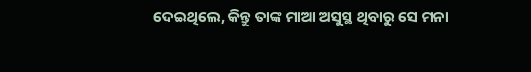ଦେଇଥିଲେ, କିନ୍ତୁ ତାଙ୍କ ମାଆ ଅସୁସ୍ଥ ଥିବାରୁ ସେ ମନା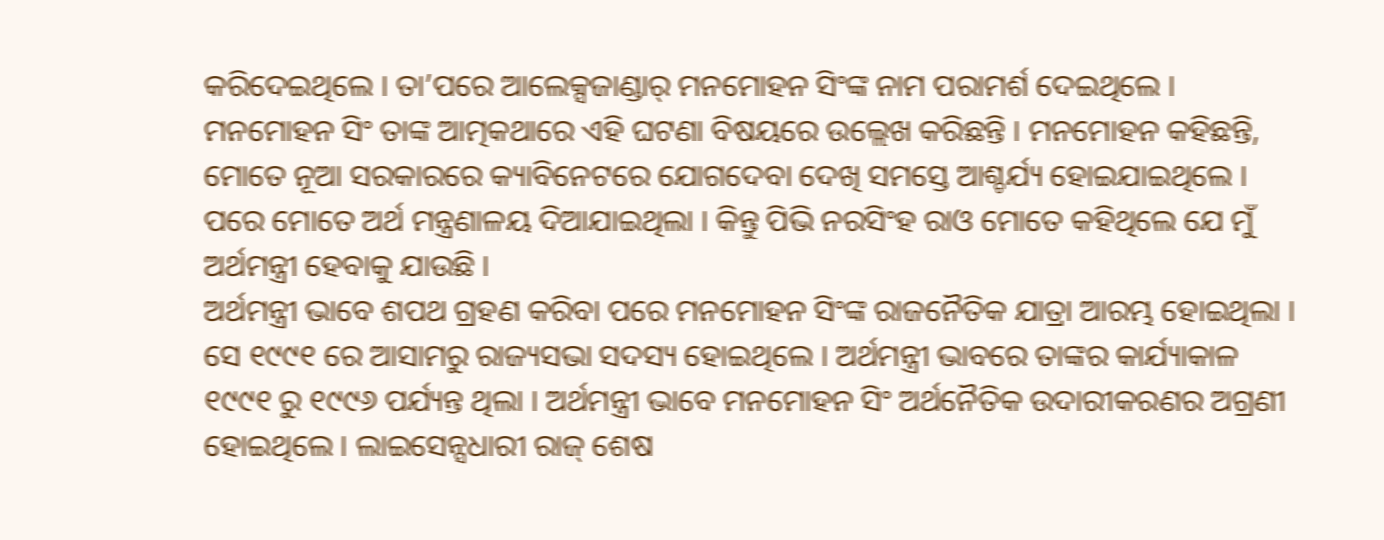କରିଦେଇଥିଲେ । ତା’ପରେ ଆଲେକ୍ସଜାଣ୍ଡାର୍ ମନମୋହନ ସିଂଙ୍କ ନାମ ପରାମର୍ଶ ଦେଇଥିଲେ ।
ମନମୋହନ ସିଂ ତାଙ୍କ ଆତ୍ମକଥାରେ ଏହି ଘଟଣା ବିଷୟରେ ଉଲ୍ଲେଖ କରିଛନ୍ତି । ମନମୋହନ କହିଛନ୍ତି, ମୋତେ ନୂଆ ସରକାରରେ କ୍ୟାବିନେଟରେ ଯୋଗଦେବା ଦେଖି ସମସ୍ତେ ଆଶ୍ଚର୍ଯ୍ୟ ହୋଇଯାଇଥିଲେ । ପରେ ମୋତେ ଅର୍ଥ ମନ୍ତ୍ରଣାଳୟ ଦିଆଯାଇଥିଲା । କିନ୍ତୁ ପିଭି ନରସିଂହ ରାଓ ମୋତେ କହିଥିଲେ ଯେ ମୁଁ ଅର୍ଥମନ୍ତ୍ରୀ ହେବାକୁ ଯାଉଛି ।
ଅର୍ଥମନ୍ତ୍ରୀ ଭାବେ ଶପଥ ଗ୍ରହଣ କରିବା ପରେ ମନମୋହନ ସିଂଙ୍କ ରାଜନୈତିକ ଯାତ୍ରା ଆରମ୍ଭ ହୋଇଥିଲା । ସେ ୧୯୯୧ ରେ ଆସାମରୁ ରାଜ୍ୟସଭା ସଦସ୍ୟ ହୋଇଥିଲେ । ଅର୍ଥମନ୍ତ୍ରୀ ଭାବରେ ତାଙ୍କର କାର୍ଯ୍ୟାକାଳ ୧୯୯୧ ରୁ ୧୯୯୬ ପର୍ଯ୍ୟନ୍ତ ଥିଲା । ଅର୍ଥମନ୍ତ୍ରୀ ଭାବେ ମନମୋହନ ସିଂ ଅର୍ଥନୈତିକ ଉଦାରୀକରଣର ଅଗ୍ରଣୀ ହୋଇଥିଲେ । ଲାଇସେନ୍ସଧାରୀ ରାଜ୍ ଶେଷ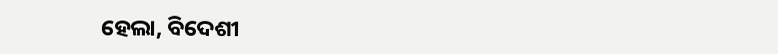ହେଲା, ବିଦେଶୀ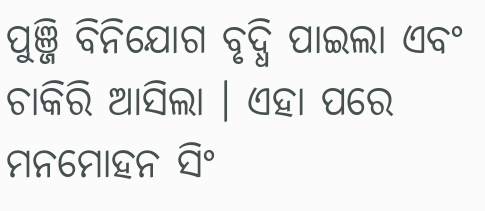ପୁଞ୍ଜି ବିନିଯୋଗ ବୃଦ୍ଧି ପାଇଲା ଏବଂ ଚାକିରି ଆସିଲା । ଏହା ପରେ ମନମୋହନ ସିଂ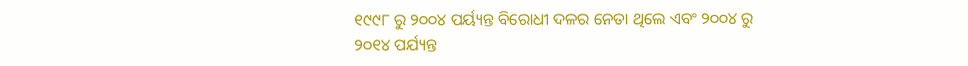୧୯୯୮ ରୁ ୨୦୦୪ ପର୍ୟ୍ୟନ୍ତ ବିରୋଧୀ ଦଳର ନେତା ଥିଲେ ଏବଂ ୨୦୦୪ ରୁ ୨୦୧୪ ପର୍ଯ୍ୟନ୍ତ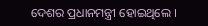ଦେଶର ପ୍ରଧାନମନ୍ତ୍ରୀ ହୋଇଥିଲେ ।